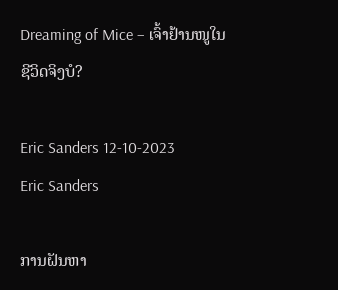Dreaming of Mice – ເຈົ້າຢ້ານໜູໃນຊີວິດຈິງບໍ?

Eric Sanders 12-10-2023
Eric Sanders

ການຝັນຫາ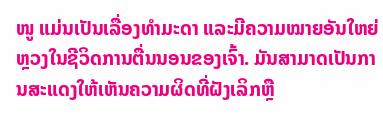ໜູ ແມ່ນເປັນເລື່ອງທຳມະດາ ແລະມີຄວາມໝາຍອັນໃຫຍ່ຫຼວງໃນຊີວິດການຕື່ນນອນຂອງເຈົ້າ. ມັນສາມາດເປັນການສະແດງໃຫ້ເຫັນຄວາມຜິດທີ່ຝັງເລິກຫຼື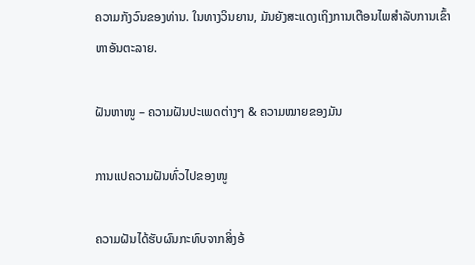ຄວາມກັງວົນຂອງທ່ານ. ໃນທາງວິນຍານ, ມັນຍັງສະແດງເຖິງການເຕືອນໄພສໍາລັບການເຂົ້າຫາອັນຕະລາຍ.

ຝັນຫາໜູ – ຄວາມຝັນປະເພດຕ່າງໆ & ຄວາມໝາຍຂອງມັນ

ການແປຄວາມຝັນທົ່ວໄປຂອງໜູ

ຄວາມຝັນໄດ້ຮັບຜົນກະທົບຈາກສິ່ງອ້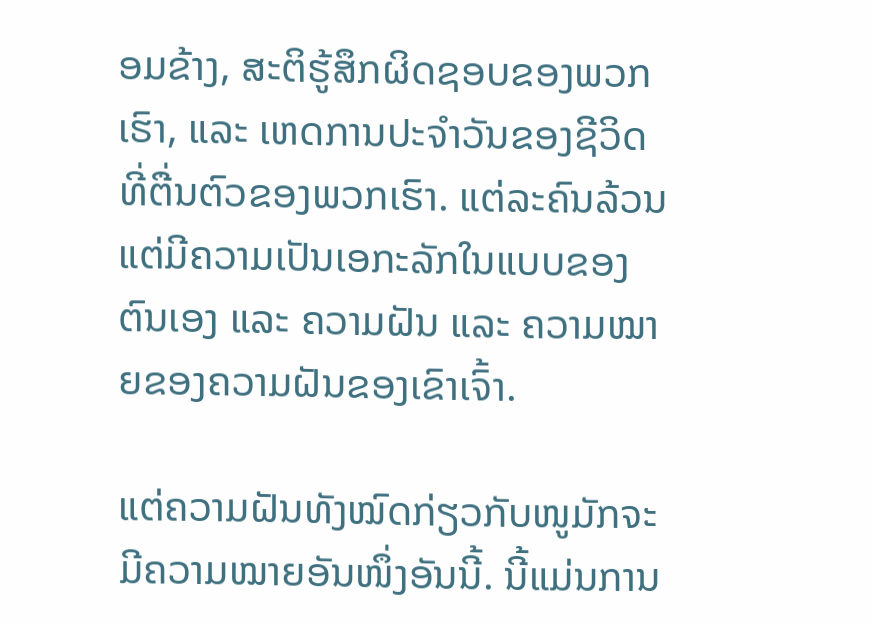ອມຂ້າງ, ສະຕິຮູ້ສຶກຜິດຊອບຂອງພວກເຮົາ, ແລະ ເຫດການປະຈຳວັນຂອງຊີວິດທີ່ຕື່ນຕົວຂອງພວກເຮົາ. ແຕ່ລະຄົນລ້ວນແຕ່ມີຄວາມເປັນເອກະລັກໃນແບບຂອງຕົນເອງ ແລະ ຄວາມຝັນ ແລະ ຄວາມໝາຍຂອງຄວາມຝັນຂອງເຂົາເຈົ້າ.

ແຕ່ຄວາມຝັນທັງໝົດກ່ຽວກັບໜູມັກຈະມີຄວາມໝາຍອັນໜຶ່ງອັນນີ້. ນີ້ແມ່ນການ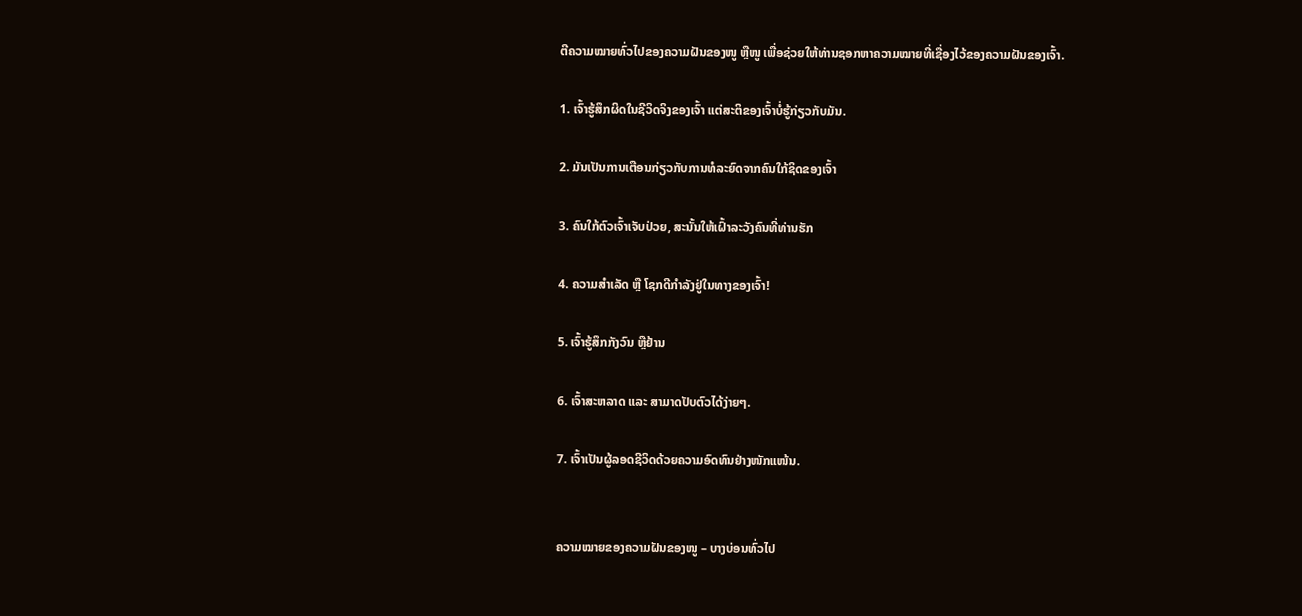ຕີຄວາມໝາຍທົ່ວໄປຂອງຄວາມຝັນຂອງໜູ ຫຼືໜູ ເພື່ອຊ່ວຍໃຫ້ທ່ານຊອກຫາຄວາມໝາຍທີ່ເຊື່ອງໄວ້ຂອງຄວາມຝັນຂອງເຈົ້າ.

1. ເຈົ້າຮູ້ສຶກຜິດໃນຊີວິດຈິງຂອງເຈົ້າ ແຕ່ສະຕິຂອງເຈົ້າບໍ່ຮູ້ກ່ຽວກັບມັນ.

2. ມັນເປັນການເຕືອນກ່ຽວກັບການທໍລະຍົດຈາກຄົນໃກ້ຊິດຂອງເຈົ້າ

3. ຄົນໃກ້ຕົວເຈົ້າເຈັບປ່ວຍ, ສະນັ້ນໃຫ້ເຝົ້າລະວັງຄົນທີ່ທ່ານຮັກ

4. ຄວາມສຳເລັດ ຫຼື ໂຊກດີກຳລັງຢູ່ໃນທາງຂອງເຈົ້າ!

5. ເຈົ້າຮູ້ສຶກກັງວົນ ຫຼືຢ້ານ

6. ເຈົ້າສະຫລາດ ແລະ ສາມາດປັບຕົວໄດ້ງ່າຍໆ.

7. ເຈົ້າເປັນຜູ້ລອດຊີວິດດ້ວຍຄວາມອົດທົນຢ່າງໜັກແໜ້ນ.


ຄວາມໝາຍຂອງຄວາມຝັນຂອງໜູ – ບາງບ່ອນທົ່ວໄປ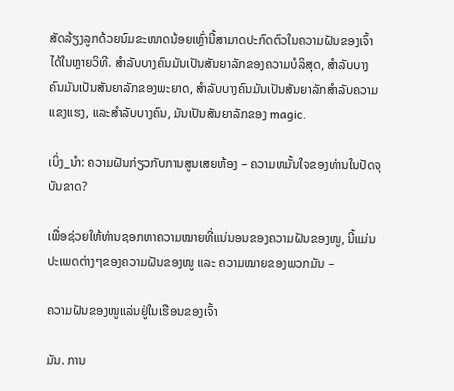ສັດລ້ຽງລູກດ້ວຍນົມຂະໜາດນ້ອຍເຫຼົ່ານີ້ສາມາດປະກົດຕົວໃນຄວາມຝັນຂອງເຈົ້າໄດ້ໃນຫຼາຍວິທີ. ສໍາລັບບາງຄົນມັນເປັນສັນຍາລັກຂອງຄວາມບໍລິສຸດ, ສໍາລັບບາງຄົນມັນເປັນສັນຍາລັກຂອງພະຍາດ, ສໍາລັບບາງຄົນມັນເປັນສັນຍາລັກສໍາລັບຄວາມແຂງແຮງ, ແລະສໍາລັບບາງຄົນ, ມັນເປັນສັນຍາລັກຂອງ magic.

ເບິ່ງ_ນຳ: ຄວາມຝັນກ່ຽວກັບການສູນເສຍຫ້ອງ – ຄວາມຫມັ້ນໃຈຂອງທ່ານໃນປັດຈຸບັນຂາດ?

ເພື່ອຊ່ວຍໃຫ້ທ່ານຊອກຫາຄວາມໝາຍທີ່ແນ່ນອນຂອງຄວາມຝັນຂອງໜູ, ນີ້ແມ່ນປະເພດຕ່າງໆຂອງຄວາມຝັນຂອງໜູ ແລະ ຄວາມໝາຍຂອງພວກມັນ –

ຄວາມຝັນຂອງໜູແລ່ນຢູ່ໃນເຮືອນຂອງເຈົ້າ

ມັນ. ການ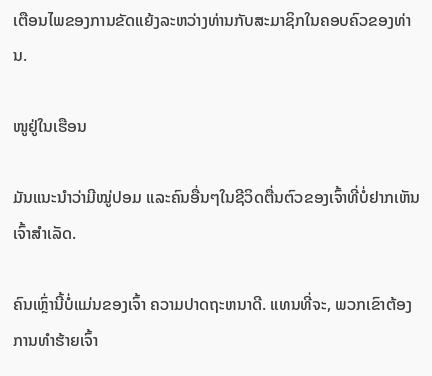ເຕືອນໄພຂອງການຂັດແຍ້ງລະຫວ່າງທ່ານກັບສະມາຊິກໃນຄອບຄົວຂອງທ່ານ.

ໜູຢູ່ໃນເຮືອນ

ມັນແນະນຳວ່າມີໝູ່ປອມ ແລະຄົນອື່ນໆໃນຊີວິດຕື່ນຕົວຂອງເຈົ້າທີ່ບໍ່ຢາກເຫັນເຈົ້າສຳເລັດ.

ຄົນເຫຼົ່ານີ້ບໍ່ແມ່ນຂອງເຈົ້າ ຄວາມປາດຖະຫນາດີ. ແທນທີ່ຈະ, ພວກເຂົາຕ້ອງການທໍາຮ້າຍເຈົ້າ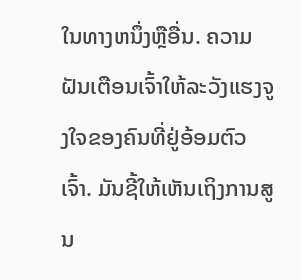ໃນທາງຫນຶ່ງຫຼືອື່ນ. ຄວາມຝັນເຕືອນເຈົ້າໃຫ້ລະວັງແຮງຈູງໃຈຂອງຄົນທີ່ຢູ່ອ້ອມຕົວເຈົ້າ. ມັນຊີ້ໃຫ້ເຫັນເຖິງການສູນ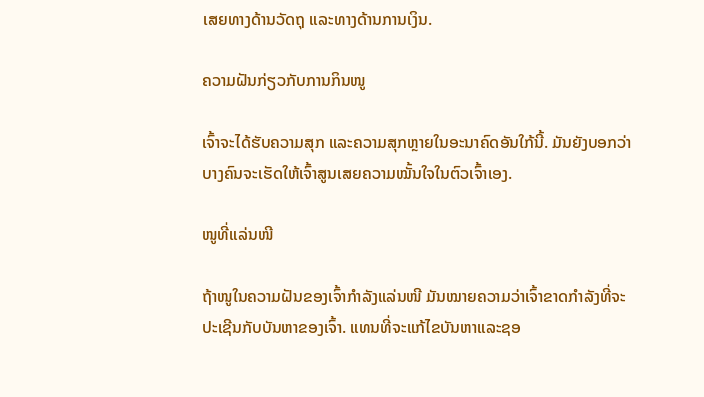ເສຍທາງດ້ານວັດຖຸ ແລະທາງດ້ານການເງິນ.

ຄວາມຝັນກ່ຽວກັບການກິນໜູ

ເຈົ້າຈະໄດ້ຮັບຄວາມສຸກ ແລະຄວາມສຸກຫຼາຍໃນອະນາຄົດອັນໃກ້ນີ້. ມັນຍັງບອກວ່າບາງຄົນຈະເຮັດໃຫ້ເຈົ້າສູນເສຍຄວາມໝັ້ນໃຈໃນຕົວເຈົ້າເອງ.

ໜູທີ່ແລ່ນໜີ

ຖ້າໜູໃນຄວາມຝັນຂອງເຈົ້າກຳລັງແລ່ນໜີ ມັນໝາຍຄວາມວ່າເຈົ້າຂາດກຳລັງທີ່ຈະປະເຊີນກັບບັນຫາຂອງເຈົ້າ. ແທນທີ່ຈະແກ້ໄຂບັນຫາແລະຊອ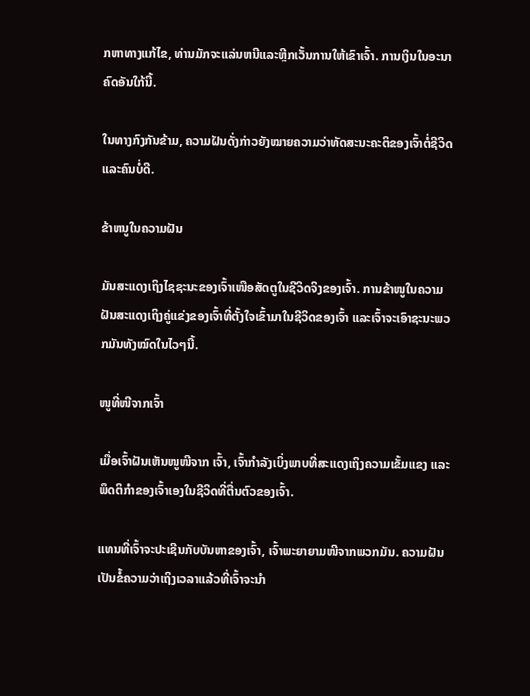ກຫາທາງແກ້ໄຂ, ທ່ານມັກຈະແລ່ນຫນີແລະຫຼີກເວັ້ນການໃຫ້ເຂົາເຈົ້າ. ການເງິນໃນອະນາຄົດອັນໃກ້ນີ້.

ໃນທາງກົງກັນຂ້າມ, ຄວາມຝັນດັ່ງກ່າວຍັງໝາຍຄວາມວ່າທັດສະນະຄະຕິຂອງເຈົ້າຕໍ່ຊີວິດ ແລະຄົນບໍ່ດີ.

ຂ້າຫນູໃນຄວາມຝັນ

ມັນສະແດງເຖິງໄຊຊະນະຂອງເຈົ້າເໜືອສັດຕູໃນຊີວິດຈິງຂອງເຈົ້າ. ການຂ້າໜູໃນຄວາມຝັນສະແດງເຖິງຄູ່ແຂ່ງຂອງເຈົ້າທີ່ຕັ້ງໃຈເຂົ້າມາໃນຊີວິດຂອງເຈົ້າ ແລະເຈົ້າຈະເອົາຊະນະພວກມັນທັງໝົດໃນໄວໆນີ້.

ໜູທີ່ໜີຈາກເຈົ້າ

ເມື່ອເຈົ້າຝັນເຫັນໜູໜີຈາກ ເຈົ້າ, ເຈົ້າກຳລັງເບິ່ງພາບທີ່ສະແດງເຖິງຄວາມເຂັ້ມແຂງ ແລະພຶດຕິກຳຂອງເຈົ້າເອງໃນຊີວິດທີ່ຕື່ນຕົວຂອງເຈົ້າ.

ແທນທີ່ເຈົ້າຈະປະເຊີນກັບບັນຫາຂອງເຈົ້າ, ເຈົ້າພະຍາຍາມໜີຈາກພວກມັນ. ຄວາມຝັນເປັນຂໍ້ຄວາມວ່າເຖິງເວລາແລ້ວທີ່ເຈົ້າຈະນຳ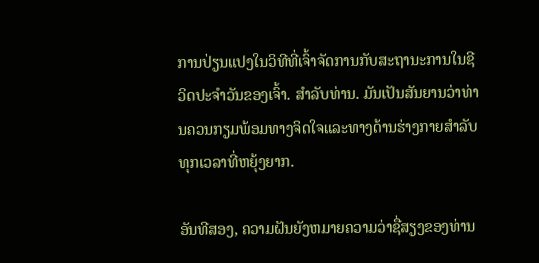ການປ່ຽນແປງໃນວິທີທີ່ເຈົ້າຈັດການກັບສະຖານະການໃນຊີວິດປະຈຳວັນຂອງເຈົ້າ. ສໍາລັບທ່ານ. ມັນເປັນສັນຍານວ່າທ່ານຄວນກຽມພ້ອມທາງຈິດໃຈແລະທາງດ້ານຮ່າງກາຍສໍາລັບທຸກເວລາທີ່ຫຍຸ້ງຍາກ.

ອັນທີສອງ, ຄວາມຝັນຍັງຫມາຍຄວາມວ່າຊື່ສຽງຂອງທ່ານ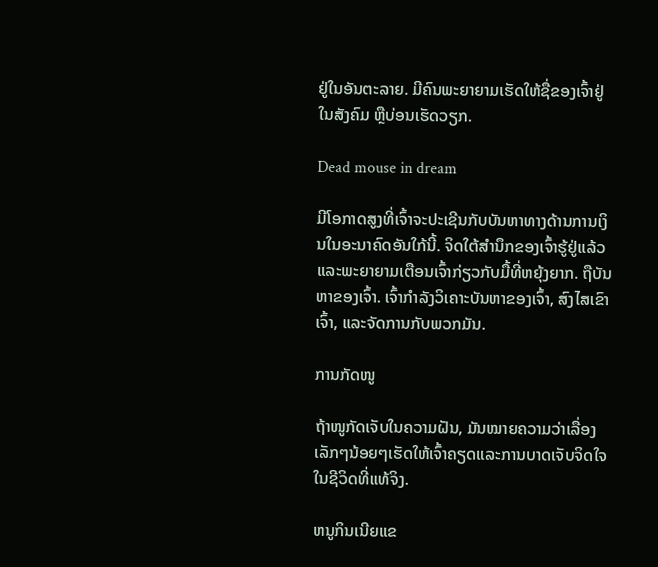ຢູ່ໃນອັນຕະລາຍ. ມີຄົນພະຍາຍາມເຮັດໃຫ້ຊື່ຂອງເຈົ້າຢູ່ໃນສັງຄົມ ຫຼືບ່ອນເຮັດວຽກ.

Dead mouse in dream

ມີໂອກາດສູງທີ່ເຈົ້າຈະປະເຊີນກັບບັນຫາທາງດ້ານການເງິນໃນອະນາຄົດອັນໃກ້ນີ້. ຈິດໃຕ້ສຳນຶກຂອງເຈົ້າຮູ້ຢູ່ແລ້ວ ແລະພະຍາຍາມເຕືອນເຈົ້າກ່ຽວກັບມື້ທີ່ຫຍຸ້ງຍາກ. ຖືບັນຫາຂອງເຈົ້າ. ເຈົ້າກຳລັງວິເຄາະບັນຫາຂອງເຈົ້າ, ສົງໄສເຂົາເຈົ້າ, ແລະຈັດການກັບພວກມັນ.

ການກັດໜູ

ຖ້າໜູກັດເຈັບໃນຄວາມຝັນ, ມັນໝາຍຄວາມວ່າເລື່ອງເລັກໆນ້ອຍໆເຮັດໃຫ້ເຈົ້າຄຽດແລະການບາດເຈັບຈິດໃຈໃນຊີວິດທີ່ແທ້ຈິງ.

ຫນູກິນເນີຍແຂ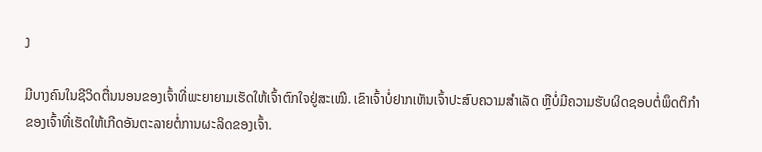ງ

ມີບາງຄົນໃນຊີວິດຕື່ນນອນຂອງເຈົ້າທີ່ພະຍາຍາມເຮັດໃຫ້ເຈົ້າຕົກໃຈຢູ່ສະເໝີ. ເຂົາເຈົ້າບໍ່ຢາກເຫັນເຈົ້າປະສົບຄວາມສຳເລັດ ຫຼືບໍ່ມີຄວາມຮັບຜິດຊອບຕໍ່ພຶດຕິກຳຂອງເຈົ້າທີ່ເຮັດໃຫ້ເກີດອັນຕະລາຍຕໍ່ການຜະລິດຂອງເຈົ້າ.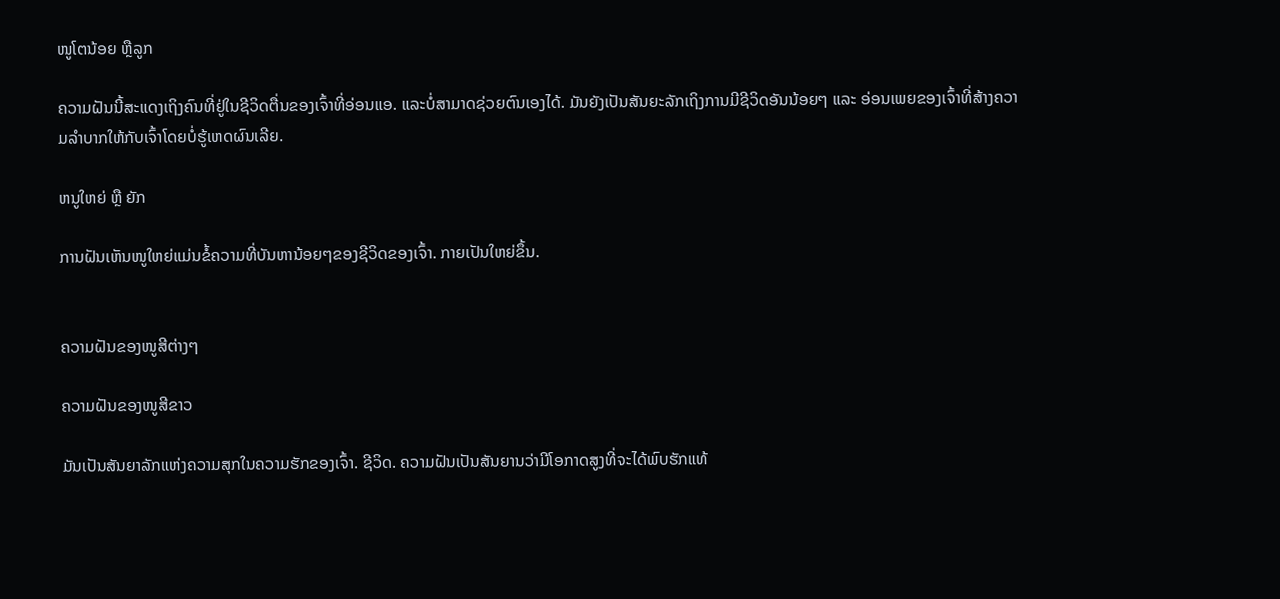ໜູໂຕນ້ອຍ ຫຼືລູກ

ຄວາມຝັນນີ້ສະແດງເຖິງຄົນທີ່ຢູ່ໃນຊີວິດຕື່ນຂອງເຈົ້າທີ່ອ່ອນແອ. ແລະບໍ່ສາມາດຊ່ວຍຕົນເອງໄດ້. ມັນຍັງເປັນສັນຍະລັກເຖິງການມີຊີວິດອັນນ້ອຍໆ ແລະ ອ່ອນເພຍຂອງເຈົ້າທີ່ສ້າງຄວາມລຳບາກໃຫ້ກັບເຈົ້າໂດຍບໍ່ຮູ້ເຫດຜົນເລີຍ.

ຫນູໃຫຍ່ ຫຼື ຍັກ

ການຝັນເຫັນໜູໃຫຍ່ແມ່ນຂໍ້ຄວາມທີ່ບັນຫານ້ອຍໆຂອງຊີວິດຂອງເຈົ້າ. ກາຍເປັນໃຫຍ່ຂຶ້ນ.


ຄວາມຝັນຂອງໜູສີຕ່າງໆ

ຄວາມຝັນຂອງໜູສີຂາວ

ມັນເປັນສັນຍາລັກແຫ່ງຄວາມສຸກໃນຄວາມຮັກຂອງເຈົ້າ. ຊີວິດ. ຄວາມຝັນເປັນສັນຍານວ່າມີໂອກາດສູງທີ່ຈະໄດ້ພົບຮັກແທ້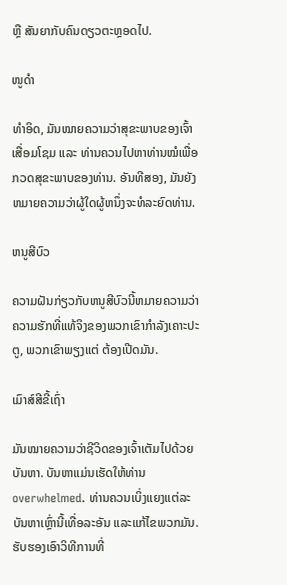ຫຼື ສັນຍາກັບຄົນດຽວຕະຫຼອດໄປ.

ໜູດຳ

ທຳອິດ, ມັນໝາຍຄວາມວ່າສຸຂະພາບຂອງເຈົ້າເສື່ອມໂຊມ ແລະ ທ່ານຄວນໄປຫາທ່ານໝໍເພື່ອກວດສຸຂະພາບຂອງທ່ານ. ອັນທີສອງ, ມັນຍັງຫມາຍຄວາມວ່າຜູ້ໃດຜູ້ຫນຶ່ງຈະທໍລະຍົດທ່ານ.

ຫນູສີບົວ

ຄວາມຝັນກ່ຽວກັບຫນູສີບົວນີ້ຫມາຍຄວາມວ່າຄວາມຮັກທີ່ແທ້ຈິງຂອງພວກເຂົາກໍາລັງເຄາະປະຕູ, ພວກເຂົາພຽງແຕ່ ຕ້ອງເປີດມັນ.

ເມົາສ໌ສີຂີ້ເຖົ່າ

ມັນໝາຍຄວາມວ່າຊີວິດຂອງເຈົ້າເຕັມໄປດ້ວຍບັນຫາ. ບັນຫາແມ່ນເຮັດໃຫ້ທ່ານ overwhelmed. ທ່ານຄວນເບິ່ງແຍງແຕ່ລະບັນຫາເຫຼົ່ານີ້ເທື່ອລະອັນ ແລະແກ້ໄຂພວກມັນ.ຮັບຮອງເອົາວິທີການທີ່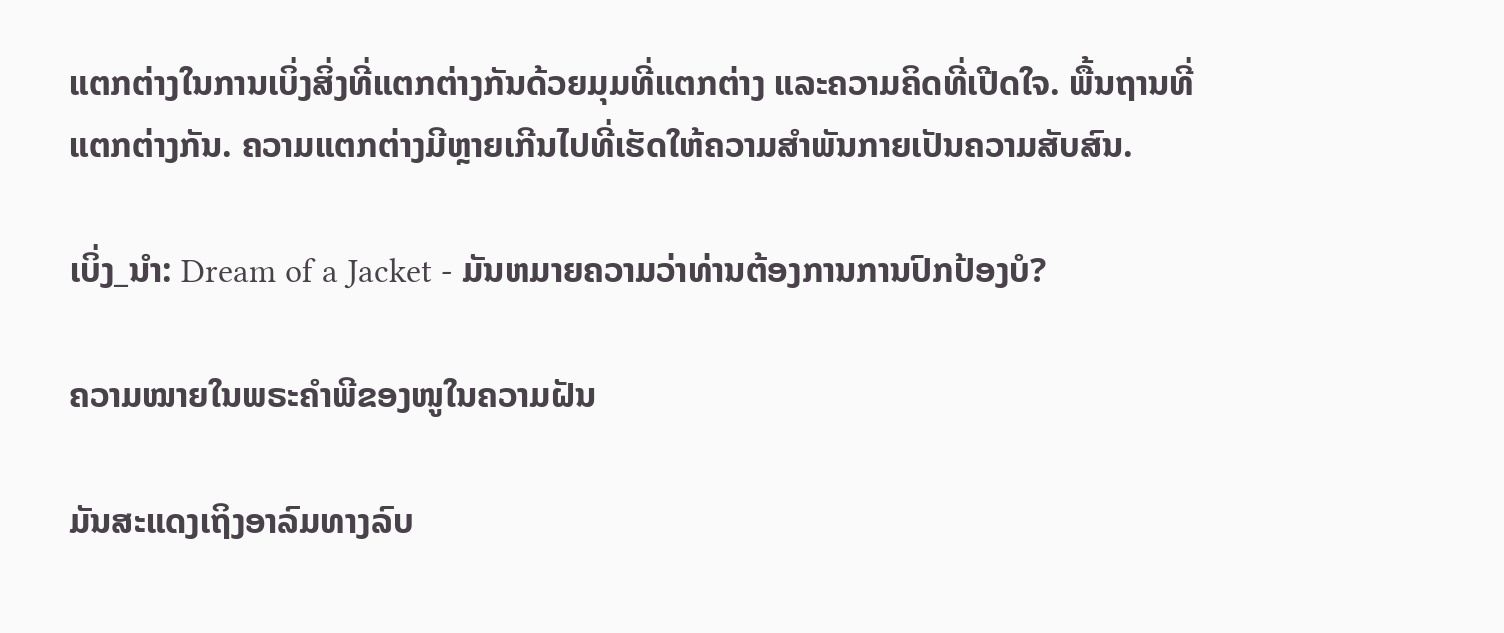ແຕກຕ່າງໃນການເບິ່ງສິ່ງທີ່ແຕກຕ່າງກັນດ້ວຍມຸມທີ່ແຕກຕ່າງ ແລະຄວາມຄິດທີ່ເປີດໃຈ. ພື້ນຖານທີ່ແຕກຕ່າງກັນ. ຄວາມແຕກຕ່າງມີຫຼາຍເກີນໄປທີ່ເຮັດໃຫ້ຄວາມສຳພັນກາຍເປັນຄວາມສັບສົນ.

ເບິ່ງ_ນຳ: Dream of a Jacket - ມັນຫມາຍຄວາມວ່າທ່ານຕ້ອງການການປົກປ້ອງບໍ?

ຄວາມໝາຍໃນພຣະຄຳພີຂອງໜູໃນຄວາມຝັນ

ມັນສະແດງເຖິງອາລົມທາງລົບ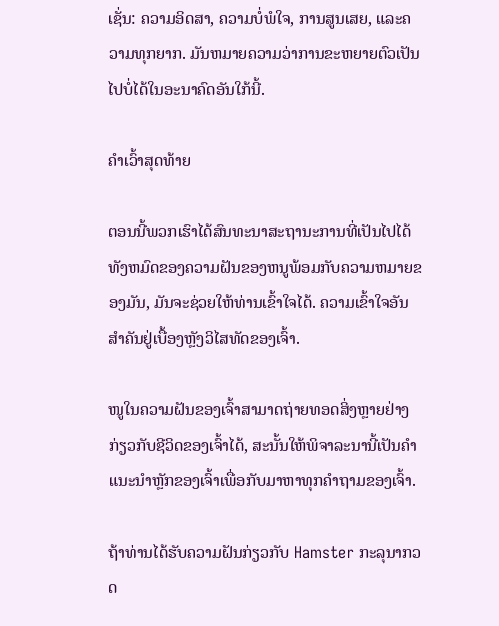ເຊັ່ນ: ຄວາມອິດສາ, ຄວາມບໍ່ພໍໃຈ, ການສູນເສຍ, ແລະຄວາມທຸກຍາກ. ມັນຫມາຍຄວາມວ່າການຂະຫຍາຍຕົວເປັນໄປບໍ່ໄດ້ໃນອະນາຄົດອັນໃກ້ນີ້.

ຄໍາເວົ້າສຸດທ້າຍ

ຕອນນີ້ພວກເຮົາໄດ້ສົນທະນາສະຖານະການທີ່ເປັນໄປໄດ້ທັງຫມົດຂອງຄວາມຝັນຂອງຫນູພ້ອມກັບຄວາມຫມາຍຂອງມັນ, ມັນຈະຊ່ວຍໃຫ້ທ່ານເຂົ້າໃຈໄດ້. ຄວາມເຂົ້າໃຈອັນສຳຄັນຢູ່ເບື້ອງຫຼັງວິໄສທັດຂອງເຈົ້າ.

ໜູໃນຄວາມຝັນຂອງເຈົ້າສາມາດຖ່າຍທອດສິ່ງຫຼາຍຢ່າງກ່ຽວກັບຊີວິດຂອງເຈົ້າໄດ້, ສະນັ້ນໃຫ້ພິຈາລະນານີ້ເປັນຄຳແນະນຳຫຼັກຂອງເຈົ້າເພື່ອກັບມາຫາທຸກຄຳຖາມຂອງເຈົ້າ.

ຖ້າທ່ານໄດ້ຮັບຄວາມຝັນກ່ຽວກັບ Hamster ກະລຸນາກວດ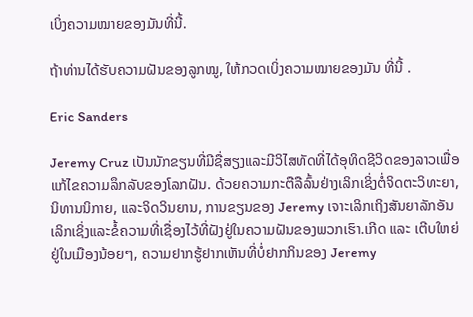ເບິ່ງຄວາມໝາຍຂອງມັນທີ່ນີ້.

ຖ້າທ່ານໄດ້ຮັບຄວາມຝັນຂອງລູກໝູ, ໃຫ້ກວດເບິ່ງຄວາມໝາຍຂອງມັນ ທີ່ນີ້ .

Eric Sanders

Jeremy Cruz ເປັນນັກຂຽນທີ່ມີຊື່ສຽງແລະມີວິໄສທັດທີ່ໄດ້ອຸທິດຊີວິດຂອງລາວເພື່ອແກ້ໄຂຄວາມລຶກລັບຂອງໂລກຝັນ. ດ້ວຍຄວາມກະຕືລືລົ້ນຢ່າງເລິກເຊິ່ງຕໍ່ຈິດຕະວິທະຍາ, ນິທານນິກາຍ, ແລະຈິດວິນຍານ, ການຂຽນຂອງ Jeremy ເຈາະເລິກເຖິງສັນຍາລັກອັນເລິກເຊິ່ງແລະຂໍ້ຄວາມທີ່ເຊື່ອງໄວ້ທີ່ຝັງຢູ່ໃນຄວາມຝັນຂອງພວກເຮົາ.ເກີດ ແລະ ເຕີບໃຫຍ່ຢູ່ໃນເມືອງນ້ອຍໆ, ຄວາມຢາກຮູ້ຢາກເຫັນທີ່ບໍ່ຢາກກິນຂອງ Jeremy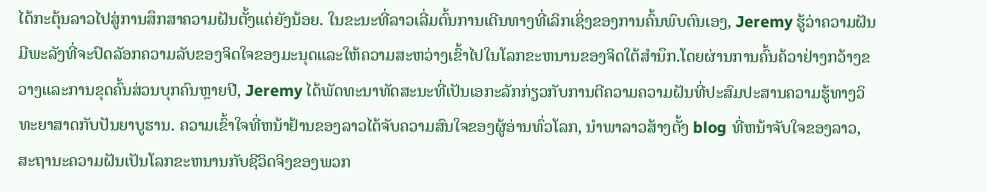ໄດ້ກະຕຸ້ນລາວໄປສູ່ການສຶກສາຄວາມຝັນຕັ້ງແຕ່ຍັງນ້ອຍ. ໃນຂະນະທີ່ລາວເລີ່ມຕົ້ນການເດີນທາງທີ່ເລິກເຊິ່ງຂອງການຄົ້ນພົບຕົນເອງ, Jeremy ຮູ້ວ່າຄວາມຝັນມີພະລັງທີ່ຈະປົດລັອກຄວາມລັບຂອງຈິດໃຈຂອງມະນຸດແລະໃຫ້ຄວາມສະຫວ່າງເຂົ້າໄປໃນໂລກຂະຫນານຂອງຈິດໃຕ້ສໍານຶກ.ໂດຍຜ່ານການຄົ້ນຄ້ວາຢ່າງກວ້າງຂວາງແລະການຂຸດຄົ້ນສ່ວນບຸກຄົນຫຼາຍປີ, Jeremy ໄດ້ພັດທະນາທັດສະນະທີ່ເປັນເອກະລັກກ່ຽວກັບການຕີຄວາມຄວາມຝັນທີ່ປະສົມປະສານຄວາມຮູ້ທາງວິທະຍາສາດກັບປັນຍາບູຮານ. ຄວາມເຂົ້າໃຈທີ່ຫນ້າຢ້ານຂອງລາວໄດ້ຈັບຄວາມສົນໃຈຂອງຜູ້ອ່ານທົ່ວໂລກ, ນໍາພາລາວສ້າງຕັ້ງ blog ທີ່ຫນ້າຈັບໃຈຂອງລາວ, ສະຖານະຄວາມຝັນເປັນໂລກຂະຫນານກັບຊີວິດຈິງຂອງພວກ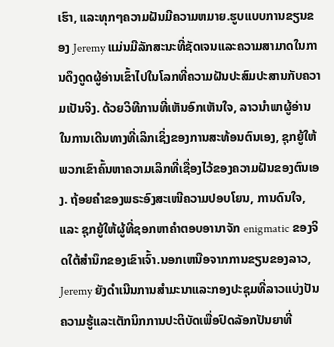ເຮົາ, ແລະທຸກໆຄວາມຝັນມີຄວາມຫມາຍ.ຮູບແບບການຂຽນຂອງ Jeremy ແມ່ນມີລັກສະນະທີ່ຊັດເຈນແລະຄວາມສາມາດໃນການດຶງດູດຜູ້ອ່ານເຂົ້າໄປໃນໂລກທີ່ຄວາມຝັນປະສົມປະສານກັບຄວາມເປັນຈິງ. ດ້ວຍວິທີການທີ່ເຫັນອົກເຫັນໃຈ, ລາວນໍາພາຜູ້ອ່ານໃນການເດີນທາງທີ່ເລິກເຊິ່ງຂອງການສະທ້ອນຕົນເອງ, ຊຸກຍູ້ໃຫ້ພວກເຂົາຄົ້ນຫາຄວາມເລິກທີ່ເຊື່ອງໄວ້ຂອງຄວາມຝັນຂອງຕົນເອງ. ຖ້ອຍຄຳຂອງພຣະອົງສະເໜີຄວາມປອບໂຍນ, ການດົນໃຈ, ແລະ ຊຸກຍູ້ໃຫ້ຜູ້ທີ່ຊອກຫາຄຳຕອບອານາຈັກ enigmatic ຂອງຈິດໃຕ້ສໍານຶກຂອງເຂົາເຈົ້າ.ນອກເຫນືອຈາກການຂຽນຂອງລາວ, Jeremy ຍັງດໍາເນີນການສໍາມະນາແລະກອງປະຊຸມທີ່ລາວແບ່ງປັນຄວາມຮູ້ແລະເຕັກນິກການປະຕິບັດເພື່ອປົດລັອກປັນຍາທີ່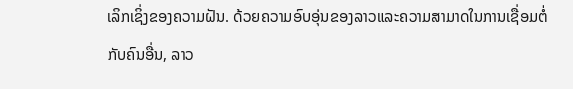ເລິກເຊິ່ງຂອງຄວາມຝັນ. ດ້ວຍຄວາມອົບອຸ່ນຂອງລາວແລະຄວາມສາມາດໃນການເຊື່ອມຕໍ່ກັບຄົນອື່ນ, ລາວ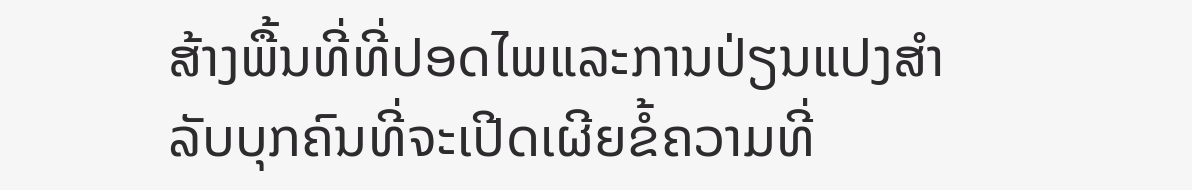ສ້າງພື້ນທີ່ທີ່ປອດໄພແລະການປ່ຽນແປງສໍາລັບບຸກຄົນທີ່ຈະເປີດເຜີຍຂໍ້ຄວາມທີ່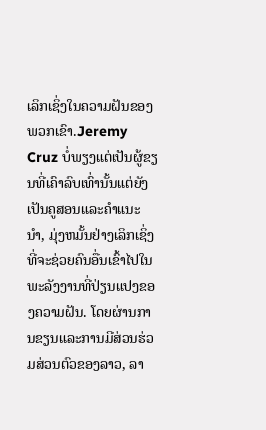ເລິກເຊິ່ງໃນຄວາມຝັນຂອງພວກເຂົາ.Jeremy Cruz ບໍ່ພຽງແຕ່ເປັນຜູ້ຂຽນທີ່ເຄົາລົບເທົ່ານັ້ນແຕ່ຍັງເປັນຄູສອນແລະຄໍາແນະນໍາ, ມຸ່ງຫມັ້ນຢ່າງເລິກເຊິ່ງທີ່ຈະຊ່ວຍຄົນອື່ນເຂົ້າໄປໃນພະລັງງານທີ່ປ່ຽນແປງຂອງຄວາມຝັນ. ໂດຍຜ່ານການຂຽນແລະການມີສ່ວນຮ່ວມສ່ວນຕົວຂອງລາວ, ລາ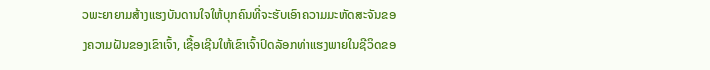ວພະຍາຍາມສ້າງແຮງບັນດານໃຈໃຫ້ບຸກຄົນທີ່ຈະຮັບເອົາຄວາມມະຫັດສະຈັນຂອງຄວາມຝັນຂອງເຂົາເຈົ້າ, ເຊື້ອເຊີນໃຫ້ເຂົາເຈົ້າປົດລັອກທ່າແຮງພາຍໃນຊີວິດຂອ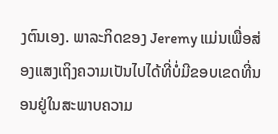ງຕົນເອງ. ພາລະກິດຂອງ Jeremy ແມ່ນເພື່ອສ່ອງແສງເຖິງຄວາມເປັນໄປໄດ້ທີ່ບໍ່ມີຂອບເຂດທີ່ນອນຢູ່ໃນສະພາບຄວາມ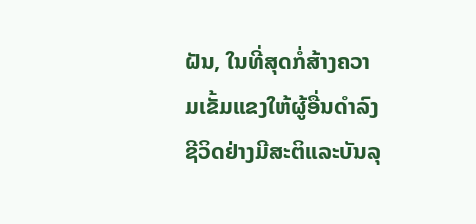ຝັນ, ໃນທີ່ສຸດກໍ່ສ້າງຄວາມເຂັ້ມແຂງໃຫ້ຜູ້ອື່ນດໍາລົງຊີວິດຢ່າງມີສະຕິແລະບັນລຸ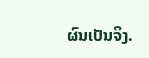ຜົນເປັນຈິງ.